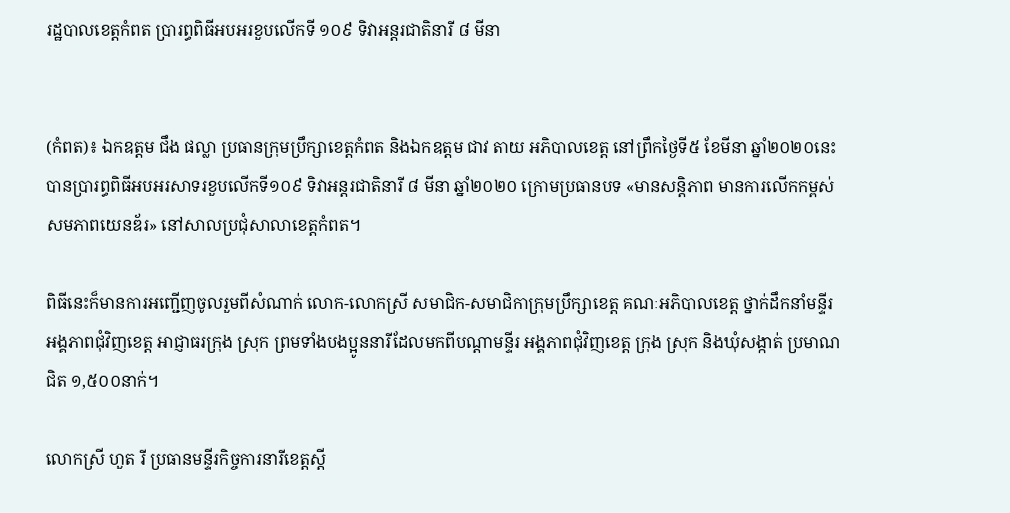រដ្ឋបាលខេត្តកំពត ប្រារព្ធពិធីអបអរខួបលើកទី ១០៩ ទិវាអន្តរជាតិនារី ៨ មីនា


(កំពត)៖ ឯកឧត្តម ជឹង ផល្លា ប្រធានក្រុមប្រឹក្សាខេត្តកំពត និងឯកឧត្តម ជាវ តាយ អភិបាលខេត្ត នៅព្រឹកថ្ងៃទី៥ ខែមីនា ឆ្នាំ២០២០នេះ បានប្រារព្ធពិធីអបអរសាទរខួបលើកទី១០៩ ទិវាអន្តរជាតិនារី ៨ មីនា ឆ្នាំ២០២០ ក្រោមប្រធានបទ «មានសន្តិភាព មានការលើកកម្ពស់ សមភាពយេនឌ័រ» នៅសាលប្រជុំសាលាខេត្តកំពត។

ពិធីនេះក៏មានការអញ្ជើញចូលរួមពីសំណាក់ លោក-លោកស្រី សមាជិក-សមាជិកាក្រុមប្រឹក្សាខេត្ត គណៈអភិបាលខេត្ត ថ្នាក់ដឹកនាំមន្ទីរ អង្គភាពជុំវិញខេត្ត អាជ្ញាធរក្រុង ស្រុក ព្រមទាំងបងប្អូននារីដែលមកពីបណ្ដាមន្ទីរ អង្គភាពជុំវិញខេត្ត ក្រុង ស្រុក និងឃុំសង្កាត់ ប្រមាណជិត ១,៥០០នាក់។

លោកស្រី ហួត រី ប្រធានមន្ទីរកិច្ចការនារីខេត្តស្ដី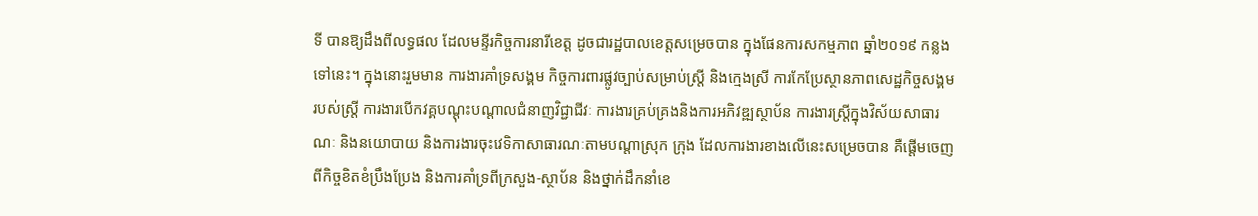ទី បានឱ្យដឹងពីលទ្ធផល ដែលមន្ទីរកិច្ចការនារីខេត្ត ដូចជារដ្ឋបាលខេត្តសម្រេចបាន ក្នុងផែនការសកម្មភាព ឆ្នាំ២០១៩ កន្លងទៅនេះ។ ក្នុងនោះរួមមាន ការងារគាំទ្រសង្គម កិច្ចការពារផ្លូវច្បាប់សម្រាប់ស្ត្រី និងក្មេងស្រី ការកែប្រែស្ថានភាពសេដ្ឋកិច្ចសង្គមរបស់ស្ត្រី ការងារបើកវគ្គបណ្ដុះបណ្ដាលជំនាញវិជ្ជាជីវៈ ការងារគ្រប់គ្រងនិងការអភិវឌ្ឍស្ថាប័ន ការងារស្ត្រីក្នុងវិស័យសាធារណៈ និងនយោបាយ និងការងារចុះវេទិកាសាធារណៈតាមបណ្ដាស្រុក ក្រុង ដែលការងារខាងលើនេះសម្រេចបាន គឺផ្ដើមចេញពីកិច្ចខិតខំប្រឹងប្រែង និងការគាំទ្រពីក្រសួង-ស្ថាប័ន និងថ្នាក់ដឹកនាំខេ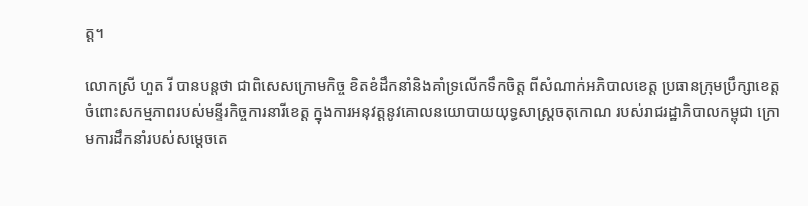ត្ត។

លោកស្រី ហួត រី បានបន្តថា ជាពិសេសក្រោមកិច្ច ខិតខំដឹកនាំនិងគាំទ្រលើកទឹកចិត្ត ពីសំណាក់អភិបាលខេត្ត ប្រធានក្រុមប្រឹក្សាខេត្ត ចំពោះសកម្មភាពរបស់មន្ទីរកិច្ចការនារីខេត្ត ក្នុងការអនុវត្តនូវគោលនយោបាយយុទ្ធសាស្ត្រចតុកោណ របស់រាជរដ្ឋាភិបាលកម្ពុជា ក្រោមការដឹកនាំរបស់សម្ដេចតេ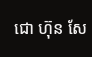ជោ ហ៊ុន សែ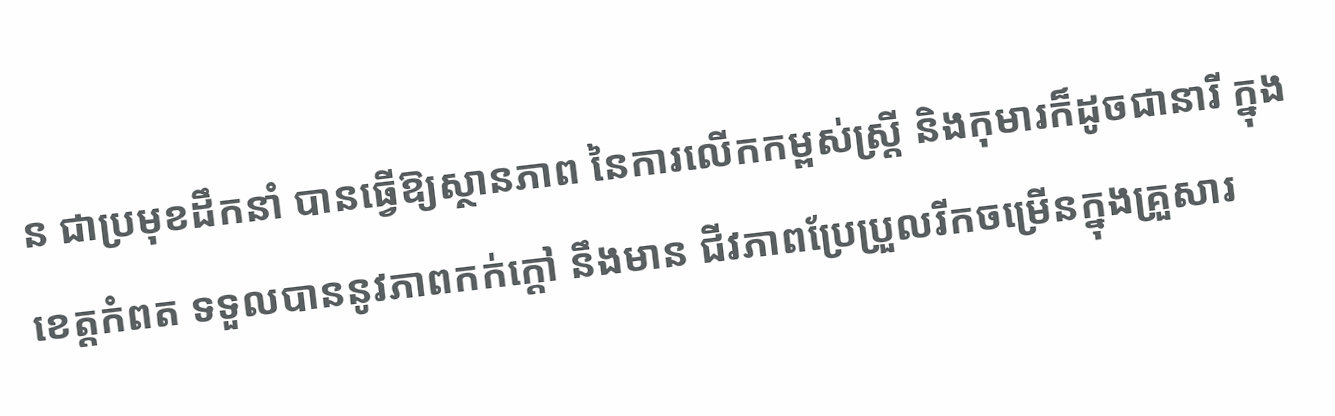ន ជាប្រមុខដឹកនាំ បានធ្វើឱ្យស្ថានភាព នៃការលើកកម្ពស់ស្ត្រី និងកុមារក៏ដូចជានារី ក្នុងខេត្តកំពត ទទួលបាននូវភាពកក់ក្ដៅ នឹងមាន ជីវភាពប្រែប្រួលរីកចម្រើនក្នុងគ្រួសារ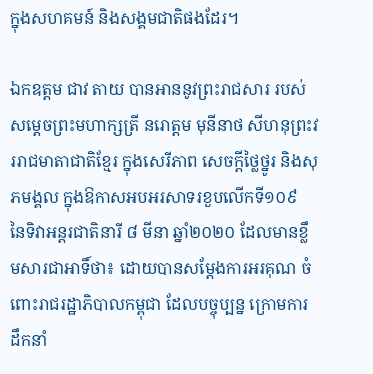ក្នុងសហគមន៍ និងសង្គមជាតិផងដែរ។

ឯកឧត្តម ជាវ តាយ បានអាននូវព្រះរាជសារ របស់សម្ដេចព្រះមហាក្សត្រី នរោត្ដម មុនីនាថ សីហនុព្រះវររាជមាតាជាតិខ្មែរ ក្នុងសេរីភាព សេចក្ដីថ្លៃថ្នូរ និងសុភមង្គល ក្នុងឱកាសអបអរសាទរខួបលើកទី១០៩ នៃទិវាអន្តរជាតិនារី ៨ មីនា ឆ្នាំ២០២០ ដែលមានខ្លឹមសារជាអាទិ៍ថា៖ ដោយបានសម្ដែងការអរគុណ ចំពោះរាជរដ្ឋាភិបាលកម្ពុជា ដែលបច្ចុប្បន្ន ក្រោមការដឹកនាំ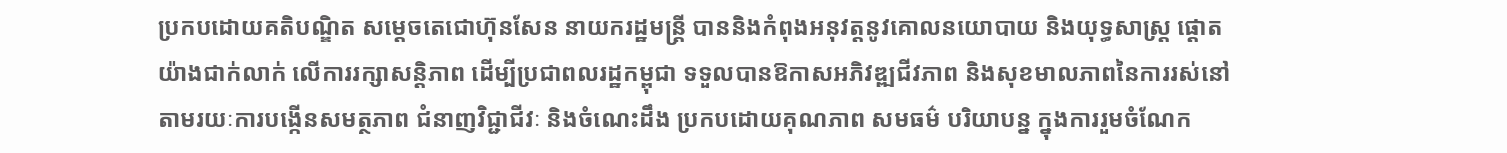ប្រកបដោយគតិបណ្ឌិត សម្ដេចតេជោហ៊ុនសែន នាយករដ្ឋមន្ត្រី បាននិងកំពុងអនុវត្តនូវគោលនយោបាយ និងយុទ្ធសាស្ត្រ ផ្ដោតយ៉ាងជាក់លាក់ លើការរក្សាសន្តិភាព ដើម្បីប្រជាពលរដ្ឋកម្ពុជា ទទួលបានឱកាសអភិវឌ្ឍជីវភាព និងសុខមាលភាពនៃការរស់នៅ តាមរយៈការបង្កើនសមត្ថភាព ជំនាញវិជ្ជាជីវៈ និងចំណេះដឹង ប្រកបដោយគុណភាព សមធម៌ បរិយាបន្ន ក្នុងការរួមចំណែក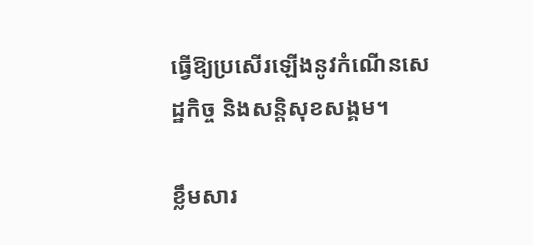ធ្វើឱ្យប្រសើរឡើងនូវកំណើនសេដ្ឋកិច្ច និងសន្តិសុខសង្គម។

ខ្លឹមសារ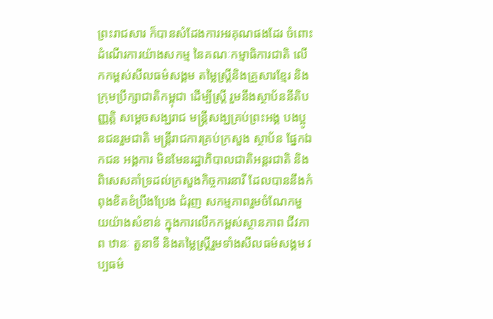ព្រះរាជសារ ក៏បានសំដែងការអរគុណផងដែរ ចំពោះដំណើរការយ៉ាងសកម្ម នៃគណៈកម្មាធិការជាតិ លើកកម្ពស់សីលធម៌សង្គម តម្លៃស្ត្រីនិងគ្រួសារខ្មែរ និងក្រុមប្រឹក្សាជាតិកម្ពុជា ដើម្បីស្ត្រី រួមនឹងស្ថាប័ននីតិបញ្ញត្តិ សម្ដេចសង្ឃរាជ មន្ត្រីសង្ឃគ្រប់ព្រះអង្គ បងប្អូនជនរួមជាតិ មន្ត្រីរាជការគ្រប់ក្រសួង ស្ថាប័ន ផ្នែកឯកជន អង្គការ មិនមែនរដ្ឋាភិបាលជាតិអន្តរជាតិ និងពិសេសគាំទ្រដល់ក្រសួងកិច្ចការនារី ដែលបាននឹងកំពុងខិតខំប្រឹងប្រែង ជំរុញ សកម្មភាពរួមចំណែកមួយយ៉ាងសំខាន់ ក្នុងការលើកកម្ពស់ស្ថានភាព ជីវភាព ឋានៈ តួនាទី និងតម្លៃស្ត្រីរួមទាំងសីលធម៌សង្គម វប្បធម៌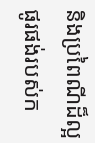និងប្រពៃណីដ៏ល្អផូរផង់របស់ក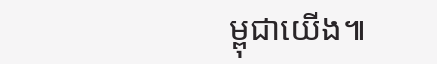ម្ពុជាយើង៕